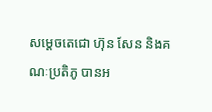សម្តេចតេជោ ហ៊ុន សែន និងគណៈប្រតិភូ បានអ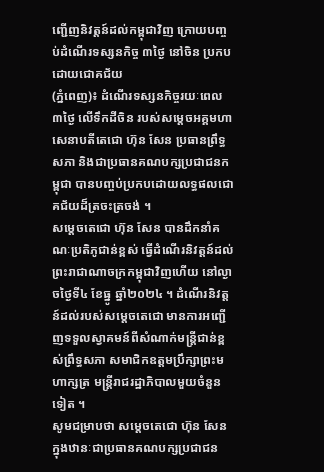ញ្ជើញនិវត្តន៍ដល់កម្ពុជាវិញ ក្រោយបញ្ចប់ដំណើរទស្សនកិច្ច ៣ថ្ងៃ នៅចិន ប្រកបដោយជោគជ័យ
(ភ្នំពេញ)៖ ដំណើរទស្សនកិច្ចរយៈពេល ៣ថ្ងៃ លើទឹកដីចិន របស់សម្តេចអគ្គមហាសេនាបតីតេជោ ហ៊ុន សែន ប្រធានព្រឹទ្ធសភា និងជាប្រធានគណបក្សប្រជាជនកម្ពុជា បានបញ្ចប់ប្រកបដោយលទ្ធផលជោគជ័យដ៏ត្រចះត្រចង់ ។
សម្តេចតេជោ ហ៊ុន សែន បានដឹកនាំគណៈប្រតិភូជាន់ខ្ពស់ ធ្វើដំណើរនិវត្តន៍ដល់ព្រះរាជាណាចក្រកម្ពុជាវិញហើយ នៅល្ងាចថ្ងៃទី៤ ខែធ្នូ ឆ្នាំ២០២៤ ។ ដំណើរនិវត្តន៍ដល់របស់សម្តេចតេជោ មានការអញ្ជើញទទួលស្វាគមន៍ពីសំណាក់មន្ត្រីជាន់ខ្ពស់ព្រឹទ្ធសភា សមាជិកឧត្តមប្រឹក្សាព្រះមហាក្សត្រ មន្ត្រីរាជរដ្ឋាភិបាលមួយចំនួនទៀត ។
សូមជម្រាបថា សម្តេចតេជោ ហ៊ុន សែន ក្នុងឋានៈជាប្រធានគណបក្សប្រជាជន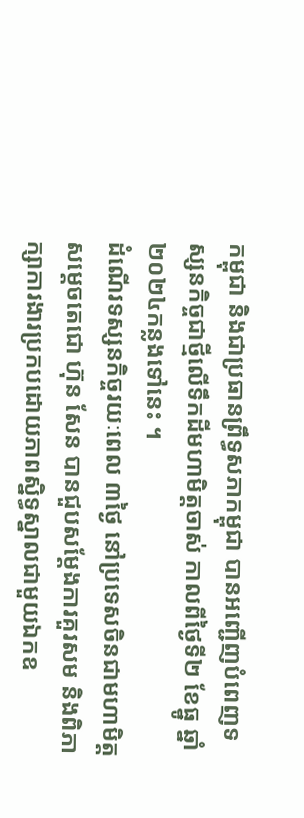កម្ពុជា និងជាប្រធានព្រឹទ្ធសភាកម្ពុជា បានអញ្ជើញបំពេញទស្សនកិច្ចជាថ្មីលើទឹកដីមហាមិត្តចាស់ កាលពីថ្ងៃទី២ ខែធ្នូ ឆ្នាំ២០២៤កន្លងទៅនេះ ។
ដំណើរទស្សនកិច្ចរយៈពេល ៣ថ្ងៃ នៅប្រទេសចិនជាមហាមិត្ត សម្តេចតេជោ ហ៊ុន សែន បានជួបសម្តែងការគួរសម និងពិភាក្សាការងារប្រកបដោយភាពស្និទ្ធស្នាលជាមួយឯកឧ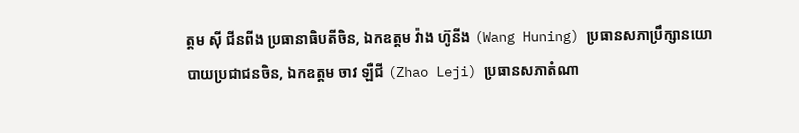ត្តម ស៊ី ជីនពីង ប្រធានាធិបតីចិន, ឯកឧត្តម វ៉ាង ហ៊ូនីង (Wang Huning) ប្រធានសភាប្រឹក្សានយោបាយប្រជាជនចិន, ឯកឧត្តម ចាវ ឡឺជី (Zhao Leji) ប្រធានសភាតំណា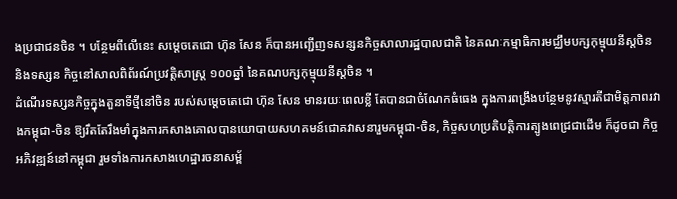ងប្រជាជនចិន ។ បន្ថែមពីលើនេះ សម្តេចតេជោ ហ៊ុន សែន ក៏បានអញ្ជើញទសន្សនកិច្ចសាលារដ្ឋបាលជាតិ នៃគណៈកម្មាធិការមជ្ឈឹមបក្សកុម្មុយនីស្តចិន និងទស្សន កិច្ចនៅសាលពិព័រណ៍ប្រវត្តិសាស្រ្ត ១០០ឆ្នាំ នៃគណបក្សកុម្មុយនីស្តចិន ។
ដំណើរទស្សនកិច្ចក្នុងតួនាទីថ្មីនៅចិន របស់សម្តេចតេជោ ហ៊ុន សែន មានរយៈពេលខ្លី តែបានជាចំណែកធំធេង ក្នុងការពង្រឹងបន្ថែមនូវស្មារតីជាមិត្តភាពរវាងកម្ពុជា-ចិន ឱ្យរឹតតែរឹងមាំក្នុងការកសាងគោលបានយោបាយសហគមន៍ជោគវាសនារួមកម្ពុជា-ចិន, កិច្ចសហប្រតិបត្តិការត្បូងពេជ្រជាដើម ក៏ដូចជា កិច្ចអភិវឌ្ឍន៍នៅកម្ពុជា រួមទាំងការកសាងហេដ្ឋារចនាសម្ព័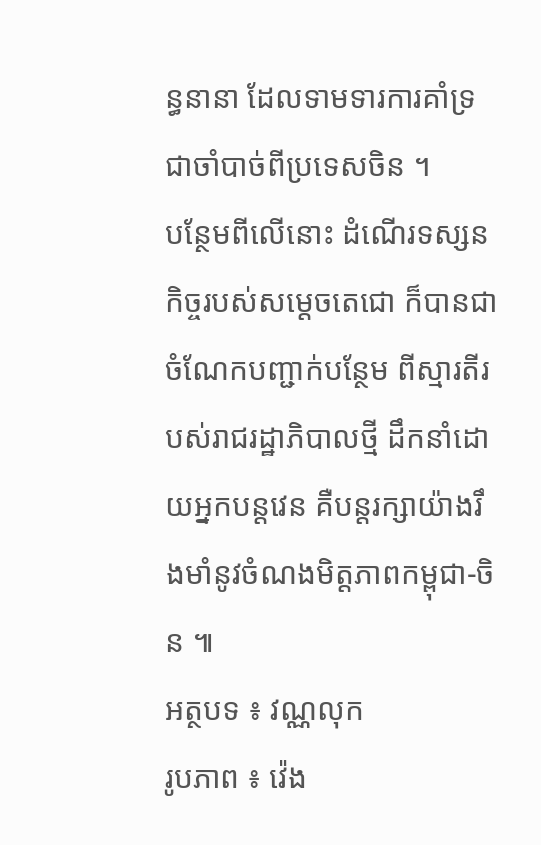ន្ធនានា ដែលទាមទារការគាំទ្រជាចាំបាច់ពីប្រទេសចិន ។
បន្ថែមពីលើនោះ ដំណើរទស្សនកិច្ចរបស់សម្តេចតេជោ ក៏បានជាចំណែកបញ្ជាក់បន្ថែម ពីស្មារតីរបស់រាជរដ្ឋាភិបាលថ្មី ដឹកនាំដោយអ្នកបន្តវេន គឺបន្តរក្សាយ៉ាងរឹងមាំនូវចំណងមិត្តភាពកម្ពុជា-ចិន ៕
អត្ថបទ ៖ វណ្ណលុក
រូបភាព ៖ វ៉េង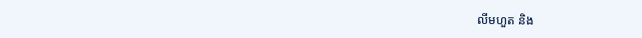លីមហួត និង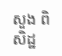សួង ពិសិដ្ឋ